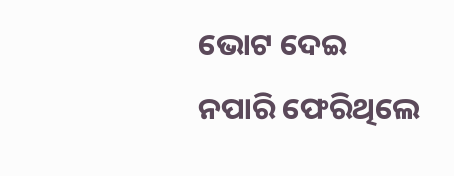ଭୋଟ ଦେଇ ନପାରି ଫେରିଥିଲେ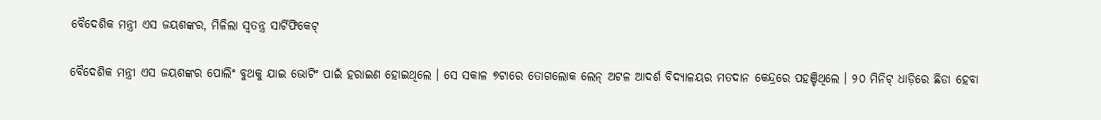ବୈଦେଶିକ ମନ୍ତ୍ରୀ ଏସ ଜୟଶଙ୍କର, ମିଳିଲା ସ୍ୱତନ୍ତ୍ର ସାର୍ଟିଫିକେଟ୍‌

ବୈଦେଶିକ ମନ୍ତ୍ରୀ ଏସ ଜୟଶଙ୍କର ପୋଲିଂ ବୁଥକୁ ଯାଇ ଭୋଟିଂ ପାଇଁ ହରାଇଣ ହୋଇଥିଲେ । ସେ ସକାଳ ୭ଟାରେ ତୋଗଲୋକ ଲେନ୍ ଅଟଳ ଆଦର୍ଶ ବିଦ୍ୟାଳୟର ମତଦାନ କେନ୍ଦ୍ରରେ ପହଞ୍ଚିଥିଲେ । ୨୦ ମିନିଟ୍ ଧାଡ଼ିରେ ଛିଡା ହେବା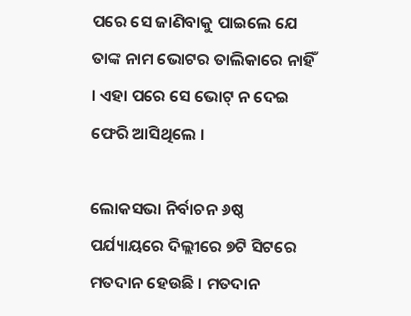ପରେ ସେ ଜାଣିବାକୁ ପାଇଲେ ଯେ ତାଙ୍କ ନାମ ଭୋଟର ତାଲିକାରେ ନାହିଁ । ଏହା ପରେ ସେ ଭୋଟ୍ ନ ଦେଇ ଫେରି ଆସିଥିଲେ ।

ଲୋକସଭା ନିର୍ବାଚନ ୬ଷ୍ଠ ପର୍ଯ୍ୟାୟରେ ଦିଲ୍ଲୀରେ ୭ଟି ସିଟରେ ମତଦାନ ହେଉଛି । ମତଦାନ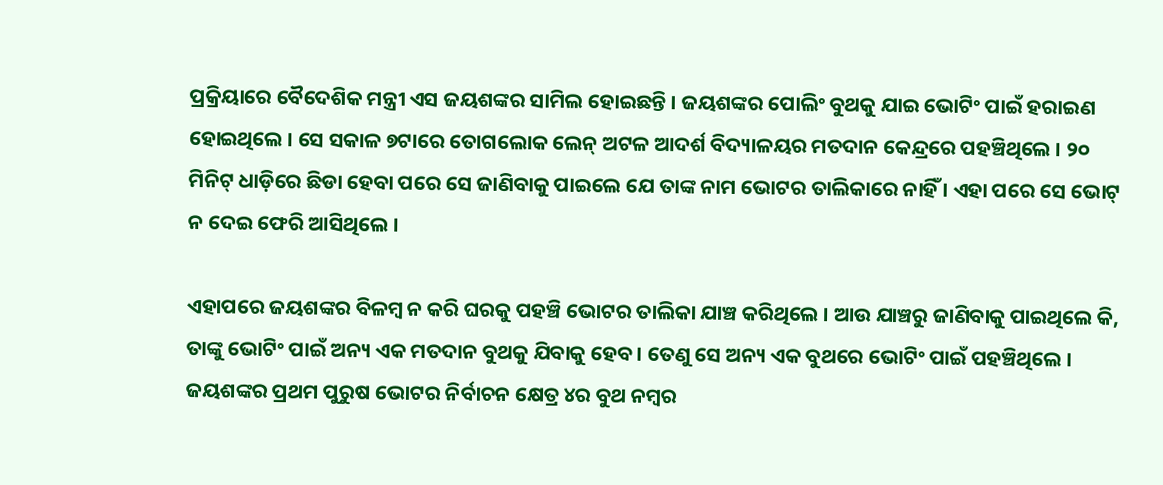ପ୍ରକ୍ରିୟାରେ ବୈଦେଶିକ ମନ୍ତ୍ରୀ ଏସ ଜୟଶଙ୍କର ସାମିଲ ହୋଇଛନ୍ତି । ଜୟଶଙ୍କର ପୋଲିଂ ବୁଥକୁ ଯାଇ ଭୋଟିଂ ପାଇଁ ହରାଇଣ ହୋଇଥିଲେ । ସେ ସକାଳ ୭ଟାରେ ତୋଗଲୋକ ଲେନ୍ ଅଟଳ ଆଦର୍ଶ ବିଦ୍ୟାଳୟର ମତଦାନ କେନ୍ଦ୍ରରେ ପହଞ୍ଚିଥିଲେ । ୨୦ ମିନିଟ୍ ଧାଡ଼ିରେ ଛିଡା ହେବା ପରେ ସେ ଜାଣିବାକୁ ପାଇଲେ ଯେ ତାଙ୍କ ନାମ ଭୋଟର ତାଲିକାରେ ନାହିଁ । ଏହା ପରେ ସେ ଭୋଟ୍ ନ ଦେଇ ଫେରି ଆସିଥିଲେ ।

ଏହାପରେ ଜୟଶଙ୍କର ବିଳମ୍ବ ନ କରି ଘରକୁ ପହଞ୍ଚି ଭୋଟର ତାଲିକା ଯାଞ୍ଚ କରିଥିଲେ । ଆଉ ଯାଞ୍ଚରୁ ଜାଣିବାକୁ ପାଇଥିଲେ କି, ତାଙ୍କୁ ଭୋଟିଂ ପାଇଁ ଅନ୍ୟ ଏକ ମତଦାନ ବୁଥକୁ ଯିବାକୁ ହେବ । ତେଣୁ ସେ ଅନ୍ୟ ଏକ ବୁଥରେ ଭୋଟିଂ ପାଇଁ ପହଞ୍ଚିଥିଲେ ।
ଜୟଶଙ୍କର ପ୍ରଥମ ପୁରୁଷ ଭୋଟର ନିର୍ବାଚନ କ୍ଷେତ୍ର ୪ର ବୁଥ ନମ୍ବର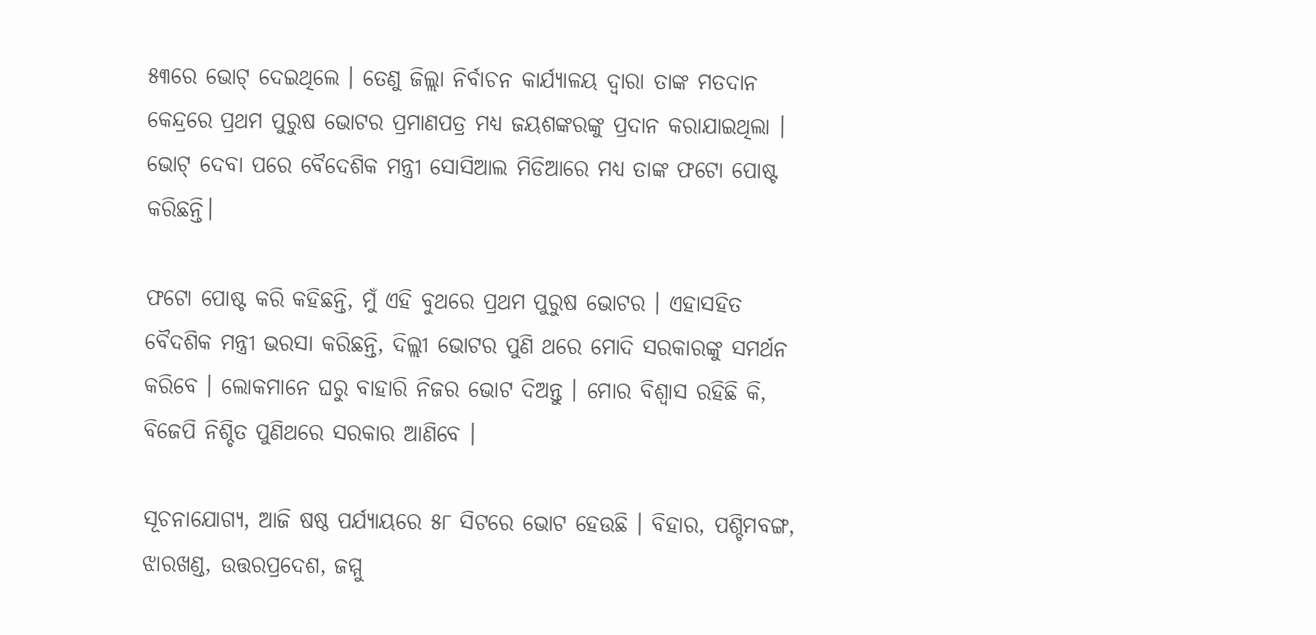୫୩ରେ ଭୋଟ୍ ଦେଇଥିଲେ । ତେଣୁ ଜିଲ୍ଲା ନିର୍ବାଚନ କାର୍ଯ୍ୟାଳୟ ଦ୍ବାରା ତାଙ୍କ ମତଦାନ କେନ୍ଦ୍ରରେ ପ୍ରଥମ ପୁରୁଷ ଭୋଟର ପ୍ରମାଣପତ୍ର ମଧ୍ୟ ଜୟଶଙ୍କରଙ୍କୁ ପ୍ରଦାନ କରାଯାଇଥିଲା । ଭୋଟ୍ ଦେବା ପରେ ବୈଦେଶିକ ମନ୍ତ୍ରୀ ସୋସିଆଲ ମିଡିଆରେ ମଧ୍ୟ ତାଙ୍କ ଫଟୋ ପୋଷ୍ଟ କରିଛନ୍ତି।

ଫଟୋ ପୋଷ୍ଟ କରି କହିଛନ୍ତି, ମୁଁ ଏହି ବୁଥରେ ପ୍ରଥମ ପୁରୁଷ ଭୋଟର । ଏହାସହିତ ବୈଦଶିକ ମନ୍ତ୍ରୀ ଭରସା କରିଛନ୍ତି, ଦିଲ୍ଲୀ ଭୋଟର ପୁଣି ଥରେ ମୋଦି ସରକାରଙ୍କୁ ସମର୍ଥନ କରିବେ । ଲୋକମାନେ ଘରୁ ବାହାରି ନିଜର ଭୋଟ ଦିଅନ୍ତୁ । ମୋର ବିଶ୍ୱାସ ରହିଛି କି, ବିଜେପି ନିଶ୍ଚିତ ପୁଣିଥରେ ସରକାର ଆଣିବେ ।

ସୂଚନାଯୋଗ୍ୟ, ଆଜି ଷଷ୍ଠ ପର୍ଯ୍ୟାୟରେ ୫୮ ସିଟରେ ଭୋଟ ହେଉଛି । ବିହାର, ପଶ୍ଚିମବଙ୍ଗ, ଝାରଖଣ୍ଡ, ଉତ୍ତରପ୍ରଦେଶ, ଜମ୍ମୁ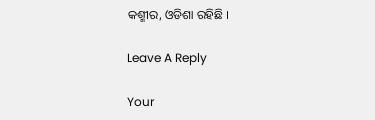କଶ୍ମୀର, ଓଡିଶା ରହିଛି ।

Leave A Reply

Your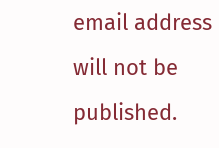email address will not be published.